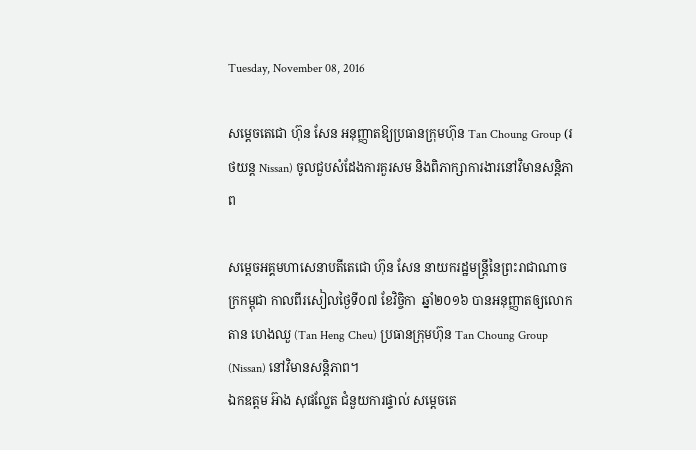Tuesday, November 08, 2016

សម្តេចតេជោ ហ៊ុន សែន អនុញ្ញាតឱ្យប្រធានក្រុមហ៊ុន Tan Choung Group (រថយន្ត Nissan) ចូលជួបសំដែងការគួរសម និងពិភាក្សាការងារនៅវិមានសន្តិភាព

សម្តេចអគ្គមហាសេនាបតីតេជោ ហ៊ុន សែន នាយករដ្ឋមន្ត្រីនៃព្រះរាជាណាចក្រកម្ពុជា កាលពីរសៀលថ្ងៃទី០៧ ខែវិច្ចិកា  ឆ្នាំ២០១៦ បានអនុញ្ញាតឲ្យលោក តាន ហេងឈួ (Tan Heng Cheu) ប្រធានក្រុមហ៊ុន Tan Choung Group (Nissan) នៅវិមានសន្តិភាព។
ឯកឧត្តម អ៊ាង សុផល្លែត ជំនួយការផ្ទាល់ សម្តេចតេ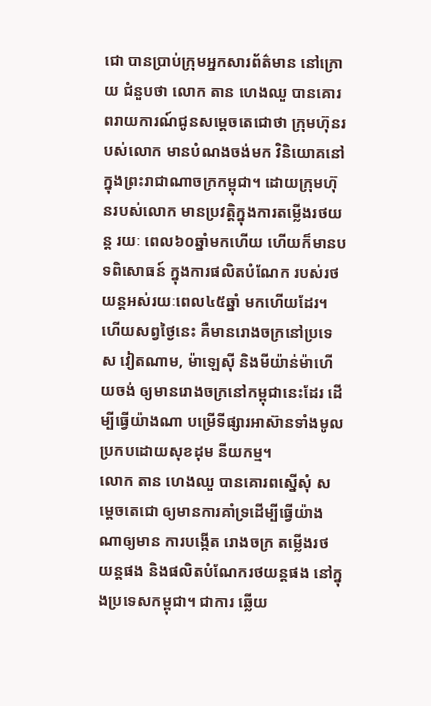ជោ បានប្រាប់ក្រុមអ្នកសារព័ត៌មាន នៅក្រោយ ជំនួបថា លោក តាន ហេងឈួ បានគោរពរាយការណ៍ជូនសម្តេចតេជោថា ក្រុមហ៊ុនរបស់លោក មានបំណងចង់មក វិនិយោគនៅក្នុងព្រះរាជាណាចក្រកម្ពុជា។ ដោយក្រុមហ៊ុនរបស់លោក មានប្រវត្តិក្នុងការតម្លើងរថយន្ត រយៈ ពេល៦០ឆ្នាំមកហើយ ហើយក៏មានបទពិសោធន៍ ក្នុងការផលិតបំណែក របស់រថយន្តអស់រយៈពេល៤៥ឆ្នាំ មកហើយដែរ។ ហើយសព្វថ្ងៃនេះ គឺមានរោងចក្រនៅប្រទេស វៀតណាម, ម៉ាឡេស៊ី និងមីយ៉ាន់ម៉ាហើយចង់ ឲ្យមានរោងចក្រនៅកម្ពុជានេះដែរ ដើម្បីធ្វើយ៉ាងណា បម្រើទីផ្សារអាស៊ានទាំងមូល ប្រកបដោយសុខដុម នីយកម្ម។
លោក តាន ហេងឈួ បានគោរពស្នើសុំ សម្តេចតេជោ ឲ្យមានការគាំទ្រដើម្បីធ្វើយ៉ាងណាឲ្យមាន ការបង្កើត រោងចក្រ តម្លើងរថយន្តផង និងផលិតបំណែករថយន្តផង នៅក្នុងប្រទេសកម្ពុជា។ ជាការ ឆ្លើយ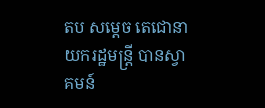តប សម្តេច តេជោនាយករដ្ឋមន្ត្រី បានស្វាគមន៍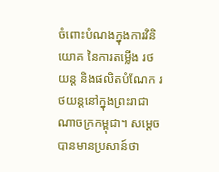ចំពោះបំណងក្នុងការវិនិយោគ នៃការតម្លើង រថយន្ត និងផលិតបំណែក រថយន្តនៅក្នុងព្រះរាជាណាចក្រកម្ពុជា។ សម្តេចបានមានប្រសាន៍ថា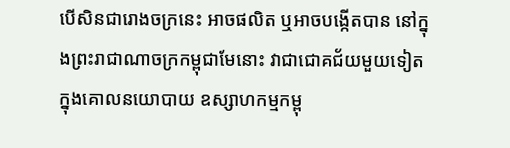បើសិនជារោងចក្រនេះ អាចផលិត ឬអាចបង្កើតបាន នៅក្នុងព្រះរាជាណាចក្រកម្ពុជាមែនោះ វាជាជោគជ័យមួយទៀតក្នុងគោលនយោបាយ ឧស្សាហកម្មកម្ពុ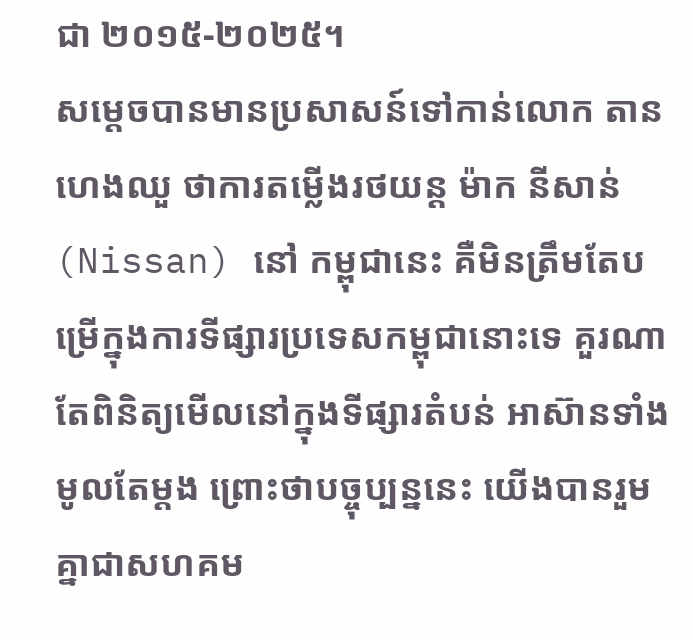ជា ២០១៥-២០២៥។
សម្តេចបានមានប្រសាសន៍ទៅកាន់លោក តាន ហេងឈួ ថាការតម្លើងរថយន្ត ម៉ាក នីសាន់ (Nissan) នៅ កម្ពុជានេះ គឺមិនត្រឹមតែបម្រើក្នុងការទីផ្សារប្រទេសកម្ពុជានោះទេ គួរណាតែពិនិត្យមើលនៅក្នុងទីផ្សារតំបន់ អាស៊ានទាំងមូលតែម្តង ព្រោះថាបច្ចុប្បន្ននេះ យើងបានរួមគ្នាជាសហគម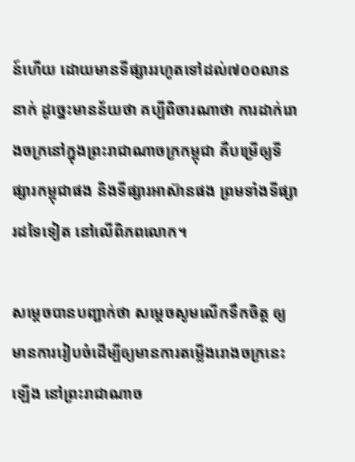ន៍ហើយ ដោយមានទីផ្សាររហូតទៅដល់៧០០លាននាក់ ដូច្នេះមានន័យថា គប្បីពិចារណាថា ការដាក់រោងចក្រនៅក្នុងព្រះរាជាណាចក្រកម្ពុជា គឺបម្រើឲ្យទីផ្សារកម្ពុជាផង និងទីផ្សារអាស៊ានផង ព្រមទាំងទីផ្សារដទៃទៀត នៅលើពិភពលោក។

សម្តេចបានបញ្ជាក់ថា សម្តេចសូមលើកទឹកចិត្ត ឲ្យមានការរៀបចំដើម្បីឲ្យមានការតម្លើងរោងចក្រនេះឡើង នៅព្រះរាជាណាច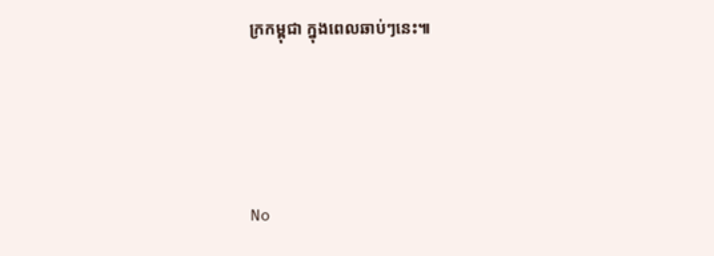ក្រកម្ពុជា ក្នុងពេលឆាប់ៗនេះ៕




No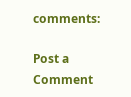comments:

Post a Comment